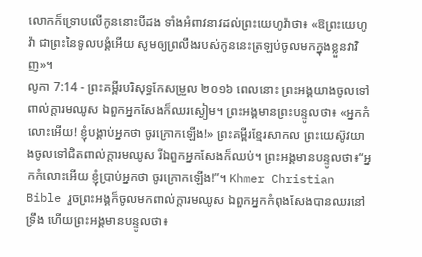លោកក៏ទ្រោបលើកូននោះបីដង ទាំងអំពាវនាវដល់ព្រះយេហូវ៉ាថា៖ «ឱព្រះយេហូវ៉ា ជាព្រះនៃទូលបង្គំអើយ សូមឲ្យព្រលឹងរបស់កូននេះត្រឡប់ចូលមកក្នុងខ្លួនវាវិញ»។
លូកា 7:14 - ព្រះគម្ពីរបរិសុទ្ធកែសម្រួល ២០១៦ ពេលនោះ ព្រះអង្គយាងចូលទៅពាល់ក្តារមឈូស ឯពួកអ្នកសែងក៏ឈរស្ងៀម។ ព្រះអង្គមានព្រះបន្ទូលថា៖ «អ្នកកំលោះអើយ! ខ្ញុំបង្គាប់អ្នកថា ចូរក្រោកឡើង!» ព្រះគម្ពីរខ្មែរសាកល ព្រះយេស៊ូវយាងចូលទៅជិតពាល់ក្ដារមឈូស រីឯពួកអ្នកសែងក៏ឈប់។ ព្រះអង្គមានបន្ទូលថា៖“អ្នកកំលោះអើយ ខ្ញុំប្រាប់អ្នកថា ចូរក្រោកឡើង!”។ Khmer Christian Bible រួចព្រះអង្គក៏ចូលមកពាល់ក្ដារមឈូស ឯពួកអ្នកកំពុងសែងបានឈរនៅទ្រឹង ហើយព្រះអង្គមានបន្ទូលថា៖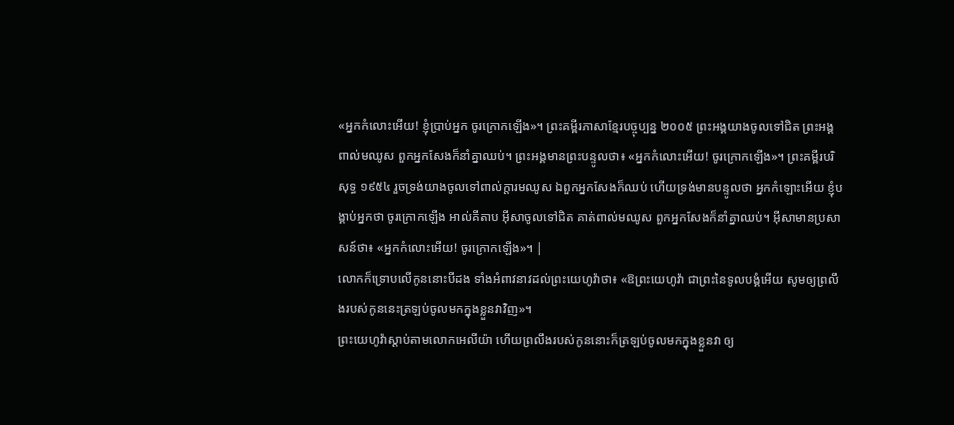«អ្នកកំលោះអើយ! ខ្ញុំប្រាប់អ្នក ចូរក្រោកឡើង»។ ព្រះគម្ពីរភាសាខ្មែរបច្ចុប្បន្ន ២០០៥ ព្រះអង្គយាងចូលទៅជិត ព្រះអង្គពាល់មឈូស ពួកអ្នកសែងក៏នាំគ្នាឈប់។ ព្រះអង្គមានព្រះបន្ទូលថា៖ «អ្នកកំលោះអើយ! ចូរក្រោកឡើង»។ ព្រះគម្ពីរបរិសុទ្ធ ១៩៥៤ រួចទ្រង់យាងចូលទៅពាល់ក្តារមឈូស ឯពួកអ្នកសែងក៏ឈប់ ហើយទ្រង់មានបន្ទូលថា អ្នកកំឡោះអើយ ខ្ញុំបង្គាប់អ្នកថា ចូរក្រោកឡើង អាល់គីតាប អ៊ីសាចូលទៅជិត គាត់ពាល់មឈូស ពួកអ្នកសែងក៏នាំគ្នាឈប់។ អ៊ីសាមានប្រសាសន៍ថា៖ «អ្នកកំលោះអើយ! ចូរក្រោកឡើង»។ |
លោកក៏ទ្រោបលើកូននោះបីដង ទាំងអំពាវនាវដល់ព្រះយេហូវ៉ាថា៖ «ឱព្រះយេហូវ៉ា ជាព្រះនៃទូលបង្គំអើយ សូមឲ្យព្រលឹងរបស់កូននេះត្រឡប់ចូលមកក្នុងខ្លួនវាវិញ»។
ព្រះយេហូវ៉ាស្តាប់តាមលោកអេលីយ៉ា ហើយព្រលឹងរបស់កូននោះក៏ត្រឡប់ចូលមកក្នុងខ្លួនវា ឲ្យ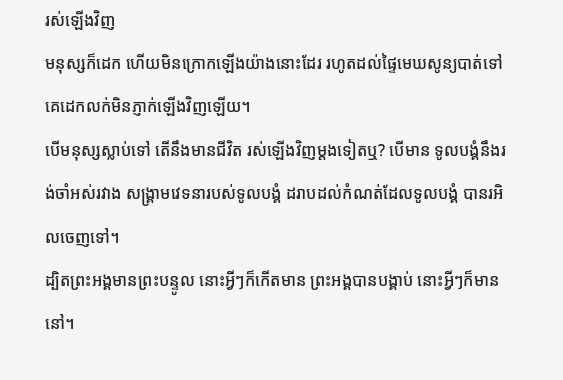រស់ឡើងវិញ
មនុស្សក៏ដេក ហើយមិនក្រោកឡើងយ៉ាងនោះដែរ រហូតដល់ផ្ទៃមេឃសូន្យបាត់ទៅ គេដេកលក់មិនភ្ញាក់ឡើងវិញឡើយ។
បើមនុស្សស្លាប់ទៅ តើនឹងមានជីវិត រស់ឡើងវិញម្ដងទៀតឬ? បើមាន ទូលបង្គំនឹងរង់ចាំអស់រវាង សង្គ្រាមវេទនារបស់ទូលបង្គំ ដរាបដល់កំណត់ដែលទូលបង្គំ បានរអិលចេញទៅ។
ដ្បិតព្រះអង្គមានព្រះបន្ទូល នោះអ្វីៗក៏កើតមាន ព្រះអង្គបានបង្គាប់ នោះអ្វីៗក៏មាននៅ។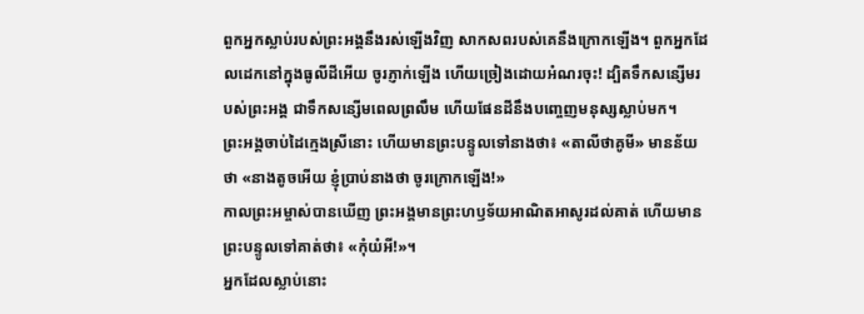ពួកអ្នកស្លាប់របស់ព្រះអង្គនឹងរស់ឡើងវិញ សាកសពរបស់គេនឹងក្រោកឡើង។ ពួកអ្នកដែលដេកនៅក្នុងធូលីដីអើយ ចូរភ្ញាក់ឡើង ហើយច្រៀងដោយអំណរចុះ! ដ្បិតទឹកសន្សើមរបស់ព្រះអង្គ ជាទឹកសន្សើមពេលព្រលឹម ហើយផែនដីនឹងបញ្ចេញមនុស្សស្លាប់មក។
ព្រះអង្គចាប់ដៃក្មេងស្រីនោះ ហើយមានព្រះបន្ទូលទៅនាងថា៖ «តាលីថាគូមី» មានន័យថា «នាងតូចអើយ ខ្ញុំប្រាប់នាងថា ចូរក្រោកឡើង!»
កាលព្រះអម្ចាស់បានឃើញ ព្រះអង្គមានព្រះហឫទ័យអាណិតអាសូរដល់គាត់ ហើយមានព្រះបន្ទូលទៅគាត់ថា៖ «កុំយំអី!»។
អ្នកដែលស្លាប់នោះ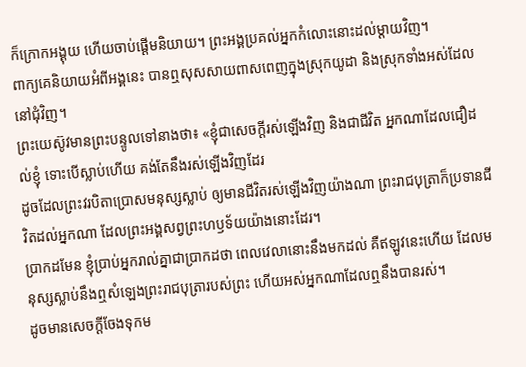ក៏ក្រោកអង្គុយ ហើយចាប់ផ្ដើមនិយាយ។ ព្រះអង្គប្រគល់អ្នកកំលោះនោះដល់ម្តាយវិញ។
ពាក្យគេនិយាយអំពីអង្គនេះ បានឮសុសសាយពាសពេញក្នុងស្រុកយូដា និងស្រុកទាំងអស់ដែលនៅជុំវិញ។
ព្រះយេស៊ូវមានព្រះបន្ទូលទៅនាងថា៖ «ខ្ញុំជាសេចក្តីរស់ឡើងវិញ និងជាជីវិត អ្នកណាដែលជឿដល់ខ្ញុំ ទោះបើស្លាប់ហើយ គង់តែនឹងរស់ឡើងវិញដែរ
ដូចដែលព្រះវរបិតាប្រោសមនុស្សស្លាប់ ឲ្យមានជីវិតរស់ឡើងវិញយ៉ាងណា ព្រះរាជបុត្រាក៏ប្រទានជីវិតដល់អ្នកណា ដែលព្រះអង្គសព្វព្រះហឫទ័យយ៉ាងនោះដែរ។
ប្រាកដមែន ខ្ញុំប្រាប់អ្នករាល់គ្នាជាប្រាកដថា ពេលវេលានោះនឹងមកដល់ គឺឥឡូវនេះហើយ ដែលមនុស្សស្លាប់នឹងឮសំឡេងព្រះរាជបុត្រារបស់ព្រះ ហើយអស់អ្នកណាដែលឮនឹងបានរស់។
ដូចមានសេចក្តីចែងទុកម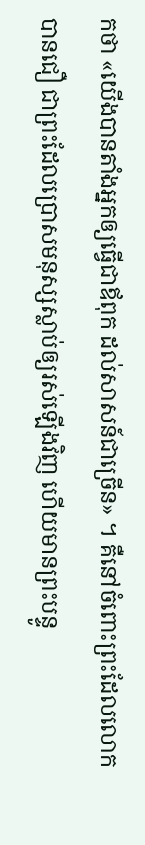កថា «យើងបានតាំងអ្នកឲ្យធ្វើជាឪពុក ដល់សាសន៍ជាច្រើន» ។ គឺនៅចំពោះព្រះដែលលោកបានជឿ ជាព្រះដែលប្រោសមនុស្សស្លាប់ឲ្យរស់ឡើងវិញ ហើយមានព្រះបន្ទូ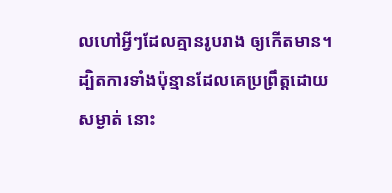លហៅអ្វីៗដែលគ្មានរូបរាង ឲ្យកើតមាន។
ដ្បិតការទាំងប៉ុន្មានដែលគេប្រព្រឹត្តដោយសម្ងាត់ នោះ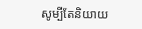សូម្បីតែនិយាយ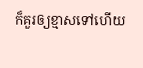ក៏គួរឲ្យខ្មាសទៅហើយ